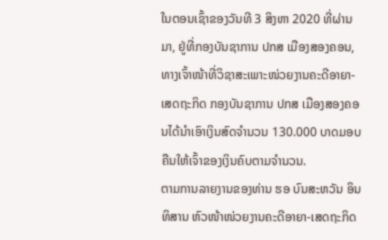ໃນຕອນເຊົ້າຂອງວັນທີ 3 ສິງຫາ 2020 ທີ່ຜ່ານມາ, ຢູ່ທີ່ກອງບັນຊາການ ປກສ ເມືອງສອງຄອນ, ທາງເຈົ້າໜ້າທີ່ວິຊາສະເພາະໜ່ວຍງານຄະດີອາຍາ-ເສດຖະກິດ ກອງບັນຊາການ ປກສ ເມືອງສອງຄອນໄດ້ນຳເອົາເງິນສົດຈຳນວນ 130.000 ບາດມອບຄືນໃຫ້ເຈົ້າຂອງເງິນຄົບຕາມຈຳນວນ.
ຕາມການລາຍງານຂອງທ່ານ ຮອ ບົນສະຫວັນ ອິນທິສານ ຫົວໜ້າໜ່ວຍງານຄະດີອາຍາ-ເສດຖະກິດ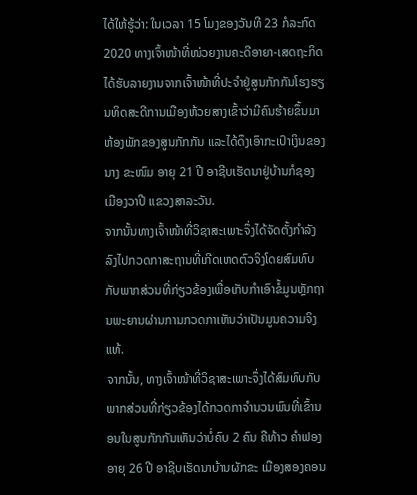ໄດ້ໃຫ້ຮູ້ວ່າ: ໃນເວລາ 15 ໂມງຂອງວັນທີ 23 ກໍລະກົດ 2020 ທາງເຈົ້າໜ້າທີ່ໜ່ວຍງານຄະດີອາຍາ-ເສດຖະກິດໄດ້ຮັບລາຍງານຈາກເຈົ້າໜ້າທີ່ປະຈຳຢູ່ສູນກັກກັນໂຮງຮຽນທິດສະດີການເມືອງຫ້ວຍສາງເຂົ້າວ່າມີຄົນຮ້າຍຂຶ້ນມາຫ້ອງພັກຂອງສູນກັກກັນ ແລະໄດ້ດຶງເອົາກະເປົາເງິນຂອງ ນາງ ຂະໜົມ ອາຍຸ 21 ປີ ອາຊີບເຮັດນາຢູ່ບ້ານກໍຊອງ ເມືອງວາປີ ແຂວງສາລະວັນ.
ຈາກນັ້ນທາງເຈົ້າໜ້າທີ່ວິຊາສະເພາະຈຶ່ງໄດ້ຈັດຕັ້ງກຳລັງລົງໄປກວດກາສະຖານທີ່ເກີດເຫດຕົວຈິງໂດຍສົມທົບກັບພາກສ່ວນທີ່ກ່ຽວຂ້ອງເພື່ອເກັບກຳເອົາຂໍ້ມູນຫຼັກຖານພະຍານຜ່ານການກວດກາເຫັນວ່າເປັນມູນຄວາມຈິງແທ້.
ຈາກນັ້ນ, ທາງເຈົ້າໜ້າທີ່ວິຊາສະເພາະຈຶ່ງໄດ້ສົມທົບກັບພາກສ່ວນທີ່ກ່ຽວຂ້ອງໄດ້ກວດກາຈຳນວນພົນທີ່ເຂົ້ານອນໃນສູນກັກກັນເຫັນວ່າບໍ່ຄົບ 2 ຄົນ ຄືທ້າວ ຄຳຟອງ ອາຍຸ 26 ປີ ອາຊີບເຮັດນາບ້ານຜັກຂະ ເມືອງສອງຄອນ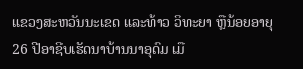ແຂວງສະຫວັນນະເຂດ ແລະທ້າວ ວິທະຍາ ຫຼືນ້ອຍອາຍຸ 26 ປີອາຊີບເຮັດນາບ້ານນາອຸດົມ ເມື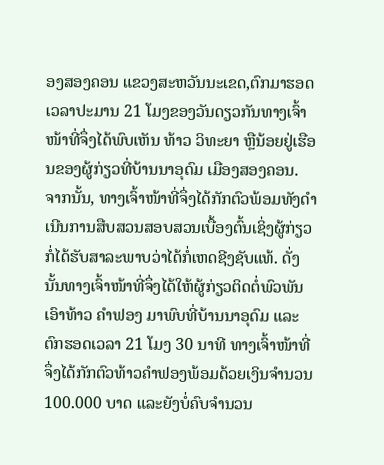ອງສອງຄອນ ແຂວງສະຫວັນນະເຂດ,ຕົກມາຮອດເວລາປະມານ 21 ໂມງຂອງວັນດຽວກັນທາງເຈົ້າໜ້າທີ່ຈຶ່ງໄດ້ພົບເຫັນ ທ້າວ ວິທະຍາ ຫຼືນ້ອຍຢູ່ເຮືອນຂອງຜູ້ກ່ຽວທີ່ບ້ານນາອຸດົມ ເມືອງສອງຄອນ.
ຈາກນັ້ນ, ທາງເຈົ້າໜ້າທີ່ຈຶ່ງໄດ້ກັກຕົວພ້ອມທັງດຳເນີນການສືບສວນສອບສວນເບື້ອງຕົ້ນເຊິ່ງຜູ້ກ່ຽວກໍ່ໄດ້ຮັບສາລະພາບວ່າໄດ້ກໍ່ເຫດຊີງຊັບແທ້. ດັ່ງນັ້ນທາງເຈົ້າໜ້າທີ່ຈຶ່ງໄດ້ໃຫ້ຜູ້ກ່ຽວຕິດຕໍ່ພົວພັນເອົາທ້າວ ຄຳຟອງ ມາພົບທີ່ບ້ານນາອຸດົມ ແລະຕົກຮອດເວລາ 21 ໂມງ 30 ນາທີ ທາງເຈົ້າໜ້າທີ່ຈຶ່ງໄດ້ກັກຕົວທ້າວຄຳຟອງພ້ອມດ້ວຍເງິນຈຳນວນ 100.000 ບາດ ແລະຍັງບໍ່ຄົບຈຳນວນ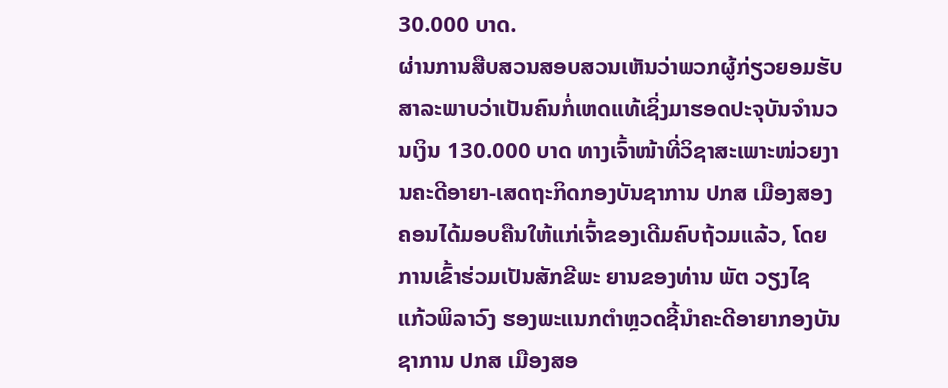30.000 ບາດ.
ຜ່ານການສືບສວນສອບສວນເຫັນວ່າພວກຜູ້ກ່ຽວຍອມຮັບສາລະພາບວ່າເປັນຄົນກໍ່ເຫດແທ້ເຊິ່ງມາຮອດປະຈຸບັນຈຳນວນເງິນ 130.000 ບາດ ທາງເຈົ້າໜ້າທີ່ວິຊາສະເພາະໜ່ວຍງານຄະດີອາຍາ-ເສດຖະກິດກອງບັນຊາການ ປກສ ເມືອງສອງຄອນໄດ້ມອບຄືນໃຫ້ແກ່ເຈົ້າຂອງເດີມຄົບຖ້ວມແລ້ວ, ໂດຍການເຂົ້າຮ່ວມເປັນສັກຂີພະ ຍານຂອງທ່ານ ພັຕ ວຽງໄຊ ແກ້ວພິລາວົງ ຮອງພະແນກຕຳຫຼວດຊີ້ນຳຄະດີອາຍາກອງບັນຊາການ ປກສ ເມືອງສອ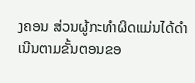ງຄອນ ສ່ວນຜູ້ກະທຳຜິດແມ່ນໄດ້ດຳເນີນຕາມຂັ້ນຕອນຂອ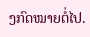ງກົດໝາຍຕໍ່ໄປ.